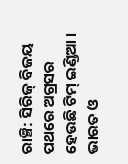ରାଞ୍ଚି: ସିରିଜ୍ ବିଜୟ ପଥରେ ଅଗ୍ରସର ହେଉଛି ଟିମ୍ ଇଣ୍ଡିଆ । ଭାରତ ଓ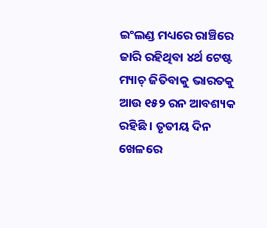ଇଂଲଣ୍ଡ ମଧ୍ୟରେ ରାଞ୍ଚିରେ ଜାରି ରହିଥିବା ୪ର୍ଥ ଟେଷ୍ଟ ମ୍ୟାଚ୍ ଜିତିବାକୁ ଭାରତକୁ ଆଉ ୧୫୨ ରନ ଆବଶ୍ୟକ ରହିଛି । ତୃତୀୟ ଦିନ ଖେଳରେ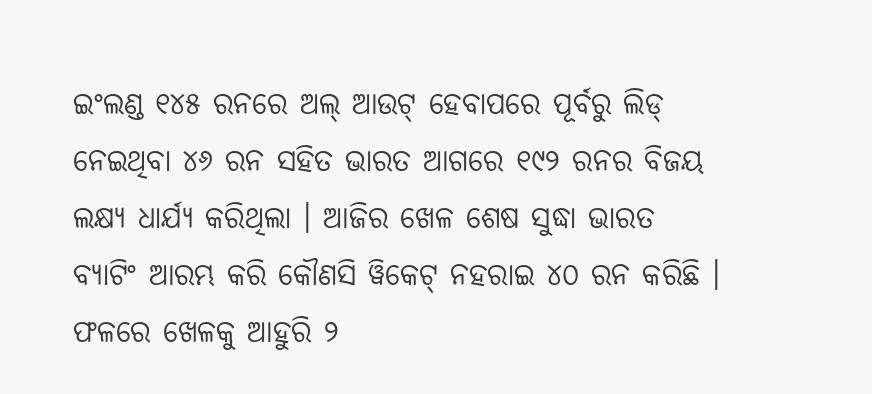ଇଂଲଣ୍ଡ ୧୪୫ ରନରେ ଅଲ୍ ଆଉଟ୍ ହେବାପରେ ପୂର୍ବରୁ ଲିଡ୍ ନେଇଥିବା ୪୬ ରନ ସହିତ ଭାରତ ଆଗରେ ୧୯୨ ରନର ବିଜୟ ଲକ୍ଷ୍ୟ ଧାର୍ଯ୍ୟ କରିଥିଲା । ଆଜିର ଖେଳ ଶେଷ ସୁଦ୍ଧା ଭାରତ ବ୍ୟାଟିଂ ଆରମ୍ଭ କରି କୌଣସି ୱିକେଟ୍ ନହରାଇ ୪୦ ରନ କରିଛି । ଫଳରେ ଖେଳକୁ ଆହୁରି ୨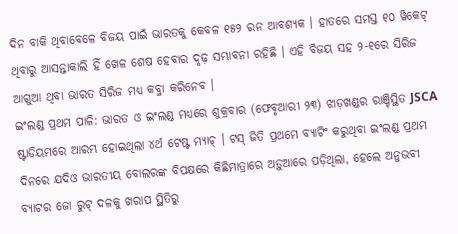ଦିନ ବାକି ଥିବାବେଳେ ବିଜୟ ପାଇଁ ଭାରତକୁ କେବଳ ୧୫୨ ରନ ଆବଶ୍ୟକ । ହାତରେ ସମସ୍ତ ୧୦ ୱିକେଟ୍ ଥିବାରୁ ଆସନ୍ତାକାଲି ହିଁ ଖେଳ ଶେଷ ହେବାର ଦୃଢ଼ ସମ୍ଭାବନା ରହିଛି । ଏହି ବିଜୟ ସହ ୨-୧ରେ ସିରିଜ ଆଗୁଆ ଥିବା ଭାରତ ସିରିଜ ମଧ୍ୟ କବ୍ଜା କରିନେବ ।
ଇଂଲଣ୍ଡ ପ୍ରଥମ ପାଳି: ଭାରତ ଓ ଇଂଲଣ୍ଡ ମଧ୍ୟରେ ଶୁକ୍ରବାର (ଫେବୃଆରୀ ୨୩) ଝାଡ଼ଖଣ୍ଡର ରାଞ୍ଚିସ୍ଥିତ JSCA ଷ୍ଟାଡିୟମରେ ଆରମ୍ଭ ହୋଇଥିଲା ୪ର୍ଥ ଟେଷ୍ଟ ମ୍ୟାଚ୍ । ଟସ୍ ଜିତି ପ୍ରଥମେ ବ୍ୟାଟିଂ କରୁଥିବା ଇଂଲଣ୍ଡ ପ୍ରଥମ ଦିନରେ ଯଦିଓ ଭାରତୀୟ ବୋଲରଙ୍କ ବିପକ୍ଷରେ କିଛିମାତ୍ରାରେ ଅଡ଼ୁଆରେ ପଡ଼ିଥିଲା, ହେଲେ ଅନୁଭବୀ ବ୍ୟାଟର ଜୋ ରୁଟ୍ ଦଳକୁ ଖରାପ ସ୍ଥିତିରୁ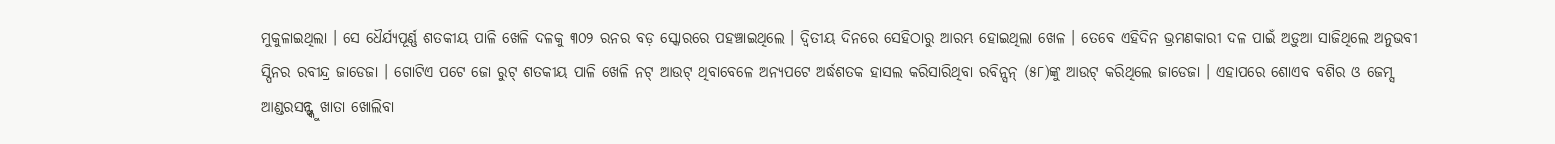ମୁକୁଳାଇଥିଲା । ସେ ଧୈର୍ଯ୍ୟପୂର୍ଣ୍ଣ ଶତକୀୟ ପାଳି ଖେଳି ଦଳକୁ ୩୦୨ ରନର ବଡ଼ ସ୍କୋରରେ ପହଞ୍ଚାଇଥିଲେ । ଦ୍ବିତୀୟ ଦିନରେ ସେହିଠାରୁ ଆରମ୍ଭ ହୋଇଥିଲା ଖେଳ । ତେବେ ଏହିଦିନ ଭ୍ରମଣକାରୀ ଦଳ ପାଇଁ ଅଡ଼ୁଆ ସାଜିଥିଲେ ଅନୁଭବୀ ସ୍ପିନର ରବୀନ୍ଦ୍ର ଜାଡେଜା । ଗୋଟିଏ ପଟେ ଜୋ ରୁଟ୍ ଶତକୀୟ ପାଳି ଖେଳି ନଟ୍ ଆଉଟ୍ ଥିବାବେଳେ ଅନ୍ୟପଟେ ଅର୍ଦ୍ଧଶତକ ହାସଲ କରିସାରିଥିବା ରବିନ୍ସନ୍ (୫୮)ଙ୍କୁ ଆଉଟ୍ କରିଥିଲେ ଜାଡେଜା । ଏହାପରେ ଶୋଏବ ବଶିର ଓ ଜେମ୍ସ ଆଣ୍ଡରସନ୍ଙ୍କୁ ଖାତା ଖୋଲିବା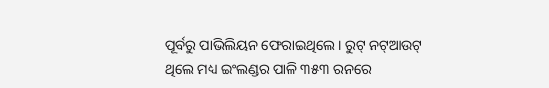ପୂର୍ବରୁ ପାଭିଲିୟନ ଫେରାଇଥିଲେ । ରୁଟ୍ ନଟ୍ଆଉଟ୍ ଥିଲେ ମଧ୍ୟ ଇଂଲଣ୍ଡର ପାଳି ୩୫୩ ରନରେ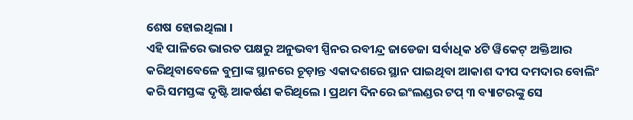ଶେଷ ହୋଇଥିଲା ।
ଏହି ପାଳିରେ ଭାରତ ପକ୍ଷରୁ ଅନୁଭବୀ ସ୍ପିନର ରବୀନ୍ଦ୍ର ଜାଡେଜା ସର୍ବାଧିକ ୪ଟି ୱିକେଟ୍ ଅକ୍ତିଆର କରିଥିବାବେଳେ ବୁମ୍ରାଙ୍କ ସ୍ଥାନରେ ଚୂଡ଼ାନ୍ତ ଏକାଦଶରେ ସ୍ଥାନ ପାଇଥିବା ଆକାଶ ଦୀପ ଦମଦାର ବୋଲିଂ କରି ସମସ୍ତଙ୍କ ଦୃଷ୍ଟି ଆକର୍ଷଣ କରିଥିଲେ । ପ୍ରଥମ ଦିନରେ ଇଂଲଣ୍ଡର ଟପ୍ ୩ ବ୍ୟାଟରଙ୍କୁ ସେ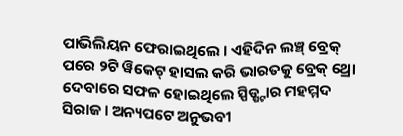ପାଭିଲିୟନ ଫେରାଇଥିଲେ । ଏହିଦିନ ଲଞ୍ଚ୍ ବ୍ରେକ୍ ପରେ ୨ଟି ୱିକେଟ୍ ହାସଲ କରି ଭାରତକୁ ବ୍ରେକ୍ ଥ୍ରୋ ଦେବାରେ ସଫଳ ହୋଇଥିଲେ ସ୍ପିଡ୍ଷ୍ଟାର ମହମ୍ମଦ ସିରାଜ । ଅନ୍ୟପଟେ ଅନୁଭବୀ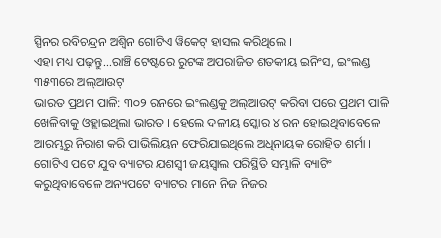ସ୍ପିନର ରବିଚନ୍ଦ୍ରନ ଅଶ୍ବିନ ଗୋଟିଏ ୱିକେଟ୍ ହାସଲ କରିଥିଲେ ।
ଏହା ମଧ୍ୟ ପଢ଼ନ୍ତୁ...ରାଞ୍ଚି ଟେଷ୍ଟରେ ରୁଟଙ୍କ ଅପରାଜିତ ଶତକୀୟ ଇନିଂସ, ଇଂଲଣ୍ଡ ୩୫୩ରେ ଅଲ୍ଆଉଟ୍
ଭାରତ ପ୍ରଥମ ପାଳି: ୩୦୨ ରନରେ ଇଂଲଣ୍ଡକୁ ଅଲ୍ଆଉଟ୍ କରିବା ପରେ ପ୍ରଥମ ପାଳି ଖେଳିବାକୁ ଓହ୍ଲାଇଥିଲା ଭାରତ । ହେଲେ ଦଳୀୟ ସ୍କୋର ୪ ରନ ହୋଇଥିବାବେଳେ ଆରମ୍ଭରୁ ନିରାଶ କରି ପାଭିଲିୟନ ଫେରିଯାଇଥିଲେ ଅଧିନାୟକ ରୋହିତ ଶର୍ମା । ଗୋଟିଏ ପଟେ ଯୁବ ବ୍ୟାଟର ଯଶସ୍ବୀ ଜୟସ୍ବାଲ ପରିସ୍ଥିତି ସମ୍ଭାଳି ବ୍ୟାଟିଂ କରୁଥିବାବେଳେ ଅନ୍ୟପଟେ ବ୍ୟାଟର ମାନେ ନିଜ ନିଜର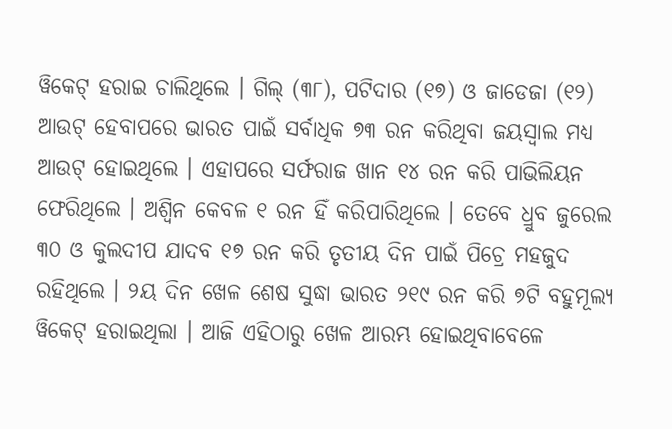ୱିକେଟ୍ ହରାଇ ଚାଲିଥିଲେ । ଗିଲ୍ (୩୮), ପଟିଦାର (୧୭) ଓ ଜାଡେଜା (୧୨) ଆଉଟ୍ ହେବାପରେ ଭାରତ ପାଇଁ ସର୍ବାଧିକ ୭୩ ରନ କରିଥିବା ଜୟସ୍ବାଲ ମଧ୍ୟ ଆଉଟ୍ ହୋଇଥିଲେ । ଏହାପରେ ସର୍ଫରାଜ ଖାନ ୧୪ ରନ କରି ପାଭିଲିୟନ ଫେରିଥିଲେ । ଅଶ୍ବିନ କେବଳ ୧ ରନ ହିଁ କରିପାରିଥିଲେ । ତେବେ ଧ୍ରୁବ ଜୁରେଲ ୩୦ ଓ କୁଲଦୀପ ଯାଦବ ୧୭ ରନ କରି ତୃତୀୟ ଦିନ ପାଇଁ ପିଚ୍ରେ ମହଜୁଦ ରହିଥିଲେ । ୨ୟ ଦିନ ଖେଳ ଶେଷ ସୁଦ୍ଧା ଭାରତ ୨୧୯ ରନ କରି ୭ଟି ବହୁମୂଲ୍ୟ ୱିକେଟ୍ ହରାଇଥିଲା । ଆଜି ଏହିଠାରୁ ଖେଳ ଆରମ୍ଭ ହୋଇଥିବାବେଳେ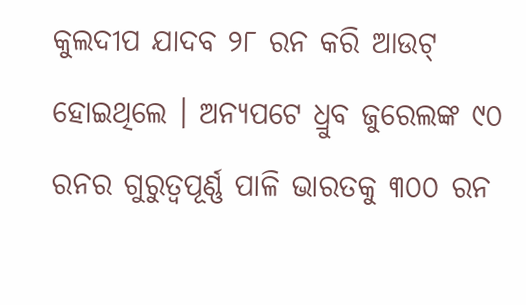କୁଲଦୀପ ଯାଦବ ୨୮ ରନ କରି ଆଉଟ୍ ହୋଇଥିଲେ । ଅନ୍ୟପଟେ ଧ୍ରୁବ ଜୁରେଲଙ୍କ ୯୦ ରନର ଗୁରୁତ୍ବପୂର୍ଣ୍ଣ ପାଳି ଭାରତକୁ ୩୦୦ ରନ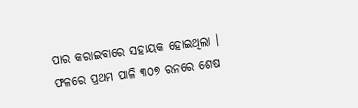ପାର କରାଇବାରେ ସହାୟକ ହୋଇଥିଲା । ଫଳରେ ପ୍ରଥମ ପାଳି ୩୦୭ ରନରେ ଶେଷ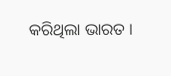କରିଥିଲା ଭାରତ ।